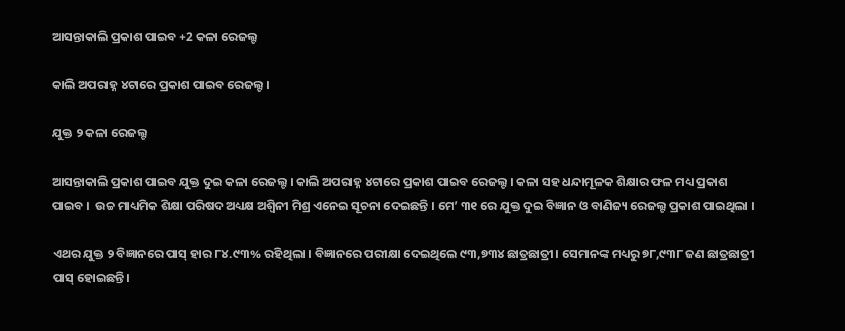ଆସନ୍ତାକାଲି ପ୍ରକାଶ ପାଇବ +2 କଳା ରେଜଲ୍ଟ

କାଲି ଅପରାହ୍ନ ୪ଟାରେ ପ୍ରକାଶ ପାଇବ ରେଜଲ୍ଟ ।

ଯୁକ୍ତ ୨ କଳା ରେଜଲ୍ଟ

ଆସନ୍ତାକାଲି ପ୍ରକାଶ ପାଇବ ଯୁକ୍ତ ଦୁଇ କଳା ରେଜଲ୍ଟ । କାଲି ଅପରାହ୍ନ ୪ଟାରେ ପ୍ରକାଶ ପାଇବ ରେଜଲ୍ଟ । କଳା ସହ ଧନ୍ଦାମୂଳକ ଶିକ୍ଷାର ଫଳ ମଧ୍ୟ ପ୍ରକାଶ ପାଇବ ।  ଉଚ୍ଚ ମାଧ୍ୟମିକ ଶିକ୍ଷା ପରିଷଦ ଅଧ୍ୟକ୍ଷ ଅଶ୍ୱିନୀ ମିଶ୍ର ଏନେଇ ସୂଚନା ଦେଇଛନ୍ତି । ମେ’ ୩୧ ରେ ଯୁକ୍ତ ଦୁଇ ବି‌ଜ୍ଞାନ ଓ ବାଣିଜ୍ୟ ରେଜଲ୍ଟ ପ୍ରକାଶ ପାଇଥିଲା ।

ଏଥର ଯୁକ୍ତ ୨ ବିଜ୍ଞାନରେ ପାସ୍ ହାର ୮୪.୯୩% ରହିଥିଲା । ବିଜ୍ଞାନରେ ପରୀକ୍ଷା ଦେଇଥିଲେ ୯୩,୭୩୪ ଛାତ୍ରଛାତ୍ରୀ। ସେମାନଙ୍କ ମଧ୍ୟରୁ ୭୮,୯୩୮ ଜଣ ଛାତ୍ରଛାତ୍ରୀ ପାସ୍‌ ହୋଇଛନ୍ତି।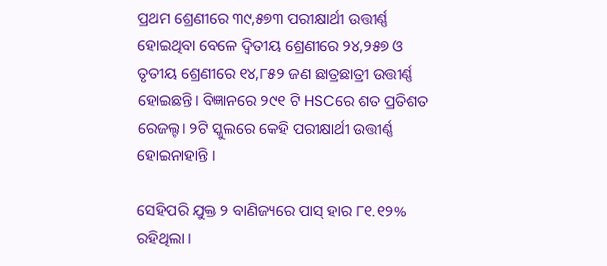ପ୍ରଥମ ଶ୍ରେଣୀରେ ୩୯,୫୭୩ ପରୀକ୍ଷାର୍ଥୀ ଉତ୍ତୀର୍ଣ୍ଣ ହୋଇଥିବା ବେଳେ ଦ୍ୱିତୀୟ ଶ୍ରେଣୀରେ ୨୪,୨୫୭ ଓ ତୃତୀୟ ଶ୍ରେଣୀରେ ୧୪,୮୫୨ ଜଣ ଛାତ୍ରଛାତ୍ରୀ ଉତ୍ତୀର୍ଣ୍ଣ ହୋଇଛନ୍ତି। ବିଜ୍ଞାନରେ ୨୯୧ ଟି HSCରେ ଶତ ପ୍ରତିଶତ ରେଜଲ୍ଟ। ୨ଟି ସ୍କୁଲରେ କେହି ପରୀକ୍ଷାର୍ଥୀ ଉତ୍ତୀର୍ଣ୍ଣ ହୋଇନାହାନ୍ତି ।

ସେହିପରି ଯୁକ୍ତ ୨ ବାଣିଜ୍ୟରେ ପାସ୍ ହାର ୮୧.୧୨% ରହିଥିଲା ।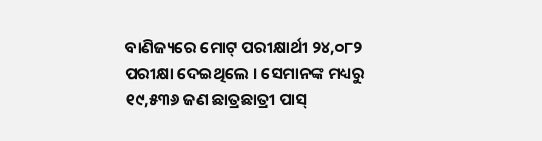ବାଣିଜ୍ୟରେ ମୋଟ୍ ପରୀକ୍ଷାର୍ଥୀ ୨୪,୦୮୨ ପରୀକ୍ଷା ଦେଇଥିଲେ । ସେମାନଙ୍କ ମଧ୍ୟରୁ ୧୯,୫୩୬ ଜଣ ଛାତ୍ରଛାତ୍ରୀ ପାସ୍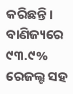କରିଛନ୍ତି। ବାଣିଜ୍ୟରେ ୯୩.୯% ରେଜଲ୍ଟ ସହ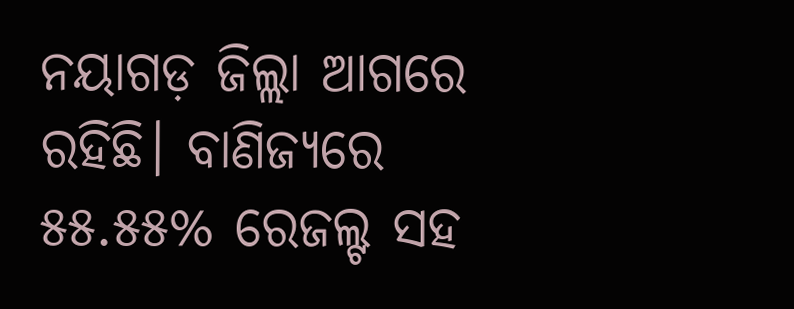ନୟାଗଡ଼ ଜିଲ୍ଲା ଆଗରେ ରହିଛି। ବାଣିଜ୍ୟରେ ୫୫.୫୫% ରେଜଲ୍ଟ ସହ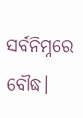ସର୍ବନିମ୍ନରେ ବୌଦ୍ଧ।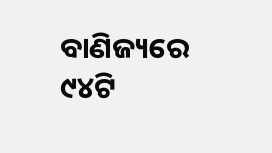ବାଣିଜ୍ୟରେ ୯୪ଟି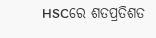HSCରେ ଶତପ୍ରତିଶତ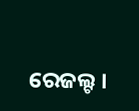ରେଜଲ୍ଟ ।